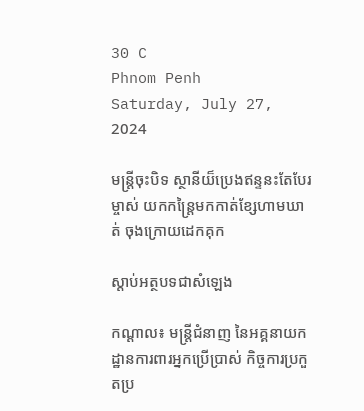30 C
Phnom Penh
Saturday, July 27, 2024

មន្ត្រីចុះបិទ ស្ថានីយ៏ប្រេងឥន្ទនះតែបែរម្ចាស់ យកកន្ត្រៃមកកាត់ខ្សែហាមឃាត់ ចុងក្រោយដេកគុក

ស្តាប់អត្ថបទជាសំឡេង

កណ្ដាល៖ មន្រ្តីជំនាញ នៃអគ្គនាយកដ្ឋានការពារអ្នកប្រើប្រាស់ កិច្ចការប្រកួតប្រ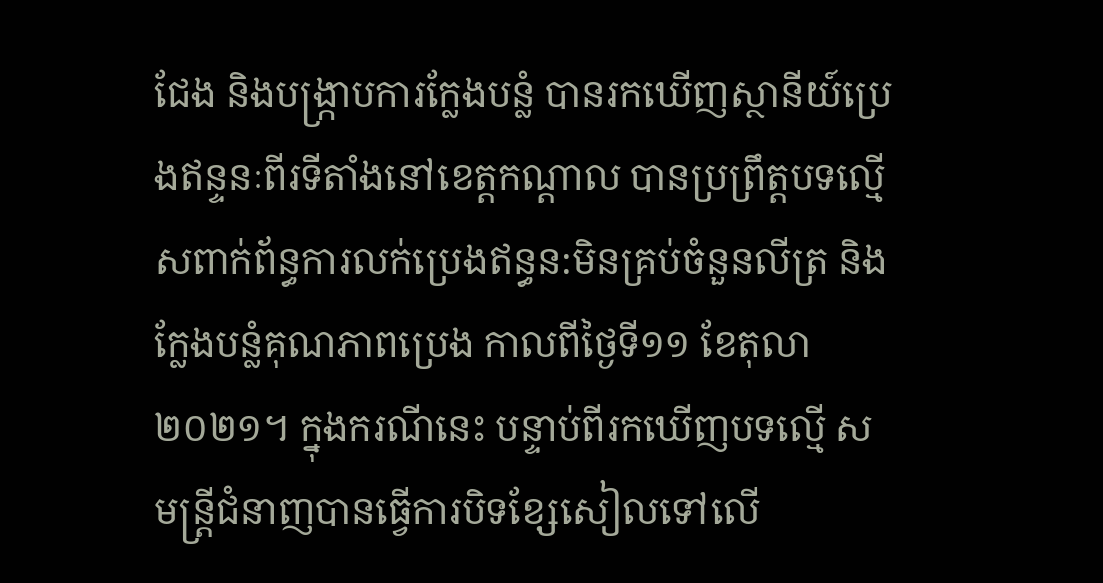ជែង និងបង្ក្រាបការក្លែងបន្លំ បានរកឃើញស្ថានីយ៍ប្រេងឥន្ទនៈពីរទីតាំងនៅខេត្តកណ្តាល បានប្រព្រឹត្តបទល្មើសពាក់ព័ន្ធការលក់ប្រេងឥន្ធន:មិនគ្រប់ចំនួនលីត្រ និងក្លែងបន្លំគុណភាពប្រេង កាលពីថ្ងៃទី១១ ខែតុលា ២០២១។ ក្នុងករណីនេះ បន្ទាប់ពីរកឃើញបទល្មើ សមន្ត្រីជំនាញបានធ្វើការបិទខ្សែសៀលទៅលើ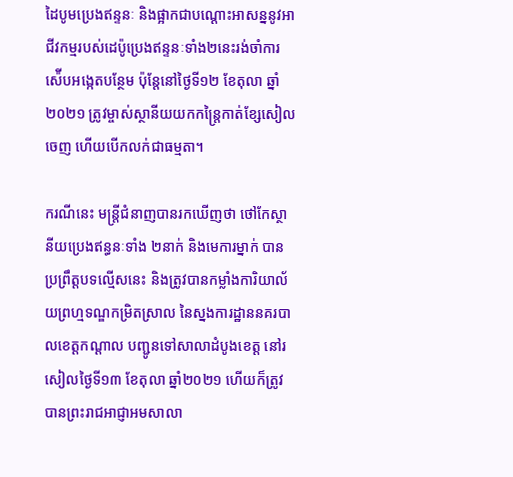ដៃបូមប្រេងឥន្ទនៈ និងផ្អាកជាបណ្តោះអាសន្ននូវអាជីវកម្មរបស់ដេប៉ូប្រេងឥន្ទនៈទាំង២នេះរង់ចាំការស៉ើបអង្កេតបន្ថែម ប៉ុន្តែនៅថ្ងៃទី១២ ខែតុលា ឆ្នាំ២០២១ ត្រូវម្ចាស់ស្ថានីយយកកន្ត្រៃកាត់ខ្សែសៀលចេញ ហើយបើកលក់ជាធម្មតា។

ករណីនេះ មន្ត្រីជំនាញបានរកឃើញថា ថៅកែស្ថានីយប្រេងឥន្ធនៈទាំង ២នាក់ និងមេការម្នាក់ បានប្រព្រឹត្តបទល្មើសនេះ និងត្រូវបានកម្លាំងការិយាល័យព្រហ្មទណ្ឌកម្រិតស្រាល នៃស្នងការដ្ឋាននគរបាលខេត្តកណ្ដាល បញ្ជូនទៅសាលាដំបូងខេត្ត នៅរសៀលថ្ងៃទី១៣ ខែតុលា ឆ្នាំ២០២១ ហើយក៏ត្រូវបានព្រះរាជអាជ្ញាអមសាលា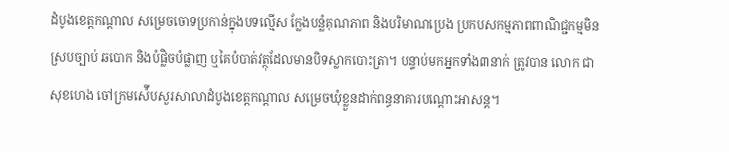ដំបូងខេត្តកណ្តាល សម្រេចចោទប្រកាន់ក្នុងបទល្មើស ក្លែងបន្លំគុណភាព និងបរិមាណប្រេង ប្រកបសកម្មភាពពាណិជ្ជកម្មមិនស្របច្បាប់ ឆបោក និងបំផ្លិចបំផ្លាញ ឬគៃបំបាត់វត្ថុដែលមានបិទស្លាកបោះត្រា។ បន្ទាប់មកអ្នកទាំង៣នាក់ ត្រូវបាន លោក ជា សុខហេង ចៅក្រមស៉ើបសួរសាលាដំបូងខេត្តកណ្ដាល សម្រេចឃុំខ្លួនដាក់ពន្ធនាគារបណ្ដោះអាសន្ត។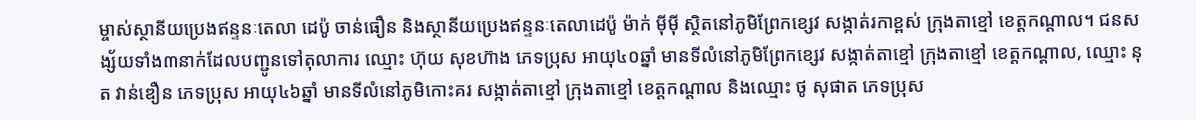ម្ចាស់ស្ថានីយប្រេងឥន្ទនៈតេលា ដេប៉ូ ចាន់ធឿន និងស្ថានីយប្រេងឥន្ទនៈតេលាដេប៉ូ ម៉ាក់ ម៉ីម៉ី ស្ថិតនៅភូមិព្រែកខ្សេវ សង្កាត់រកាខ្ពស់ ក្រុងតាខ្មៅ ខេត្តកណ្តាល។ ជនសង្ស័យទាំង៣នាក់ដែលបញ្ជូនទៅតុលាការ ឈ្មោះ ហ៊ុយ សុខហ៊ាង ភេទប្រុស អាយុ៤០ឆ្នាំ មានទីលំនៅភូមិព្រែកខ្សេវ សង្កាត់តាខ្មៅ ក្រុងតាខ្មៅ ខេត្តកណ្តាល, ឈ្មោះ នុត វាន់ឌឿន ភេទប្រុស អាយុ៤៦ឆ្នាំ មានទីលំនៅភូមិកោះគរ សង្កាត់តាខ្មៅ ក្រុងតាខ្មៅ ខេត្តកណ្តាល និងឈ្មោះ ថូ សុផាត ភេទប្រុស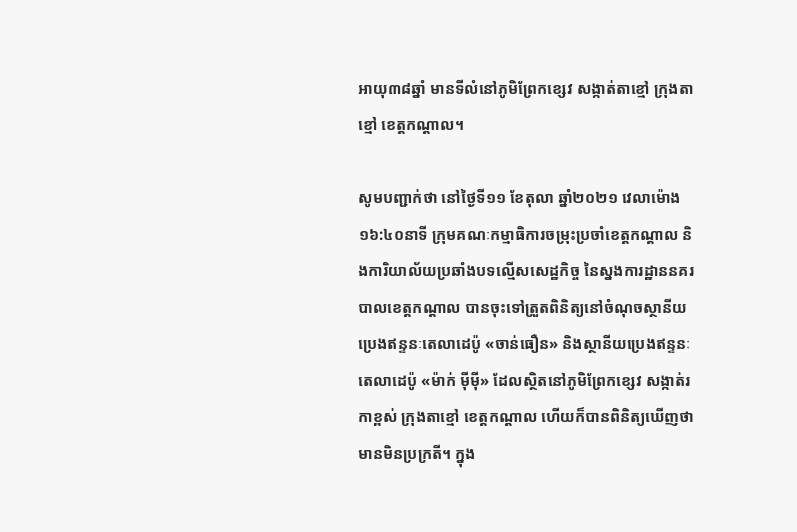អាយុ៣៨ឆ្នាំ មានទីលំនៅភូមិព្រែកខ្សេវ សង្កាត់តាខ្មៅ ក្រុងតាខ្មៅ ខេត្តកណ្តាល។

សូមបញ្ជាក់ថា នៅថ្ងៃទី១១ ខែតុលា ឆ្នាំ២០២១ វេលាម៉ោង ១៦:៤០នាទី ក្រុមគណៈកម្មាធិការចម្រុះប្រចាំខេត្ដកណ្តាល និងការិយាល័យប្រឆាំងបទល្មើសសេដ្ឋកិច្ច នៃស្នងការដ្ឋាននគរបាលខេត្តកណ្តាល បានចុះទៅត្រួតពិនិត្យនៅចំណុចស្ថានីយប្រេងឥន្ទនៈតេលាដេប៉ូ «ចាន់ធឿន» និងស្ថានីយប្រេងឥន្ទនៈតេលាដេប៉ូ «ម៉ាក់ ម៉ីម៉ី» ដែលស្ថិតនៅភូមិព្រែកខ្សេវ សង្កាត់រកាខ្ពស់ ក្រុងតាខ្មៅ ខេត្តកណ្តាល ហើយក៏បានពិនិត្យឃើញថា មានមិនប្រក្រតី។ ក្នុង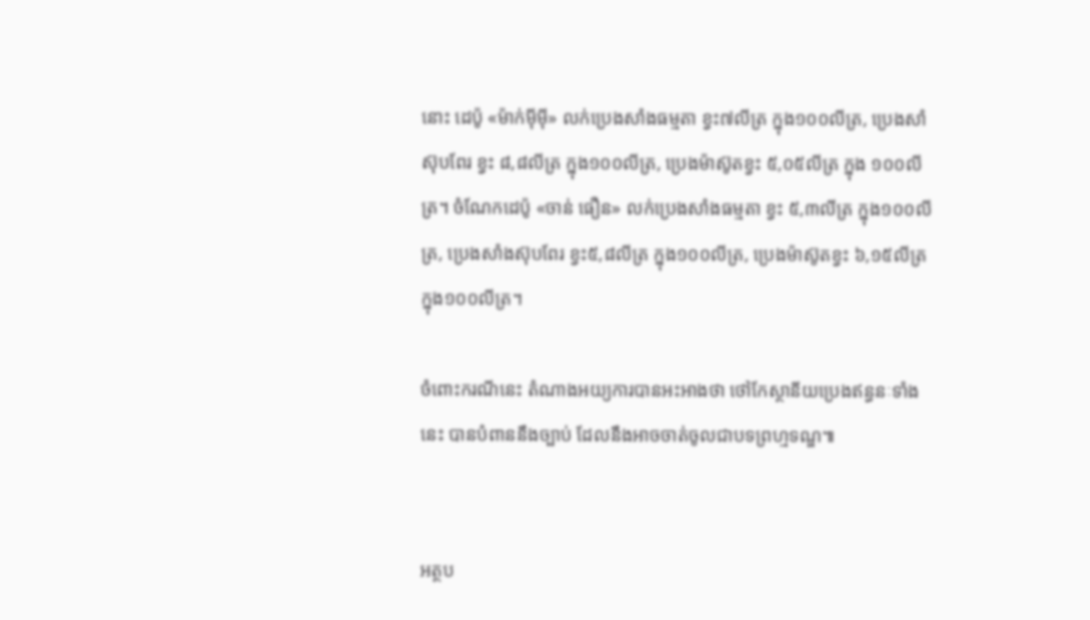នោះ ដេប៉ូ «ម៉ាក់ម៉ីម៉ី» លក់ប្រេងសាំងធម្មតា ខ្វះ៧លីត្រ ក្នុង១០០លីត្រ, ប្រេងសាំស៊ុបពែរ ខ្វះ ៨,៨លីត្រ ក្នុង១០០លីត្រ, ប្រេងម៉ាស៊ូតខ្វះ ៥,០៥លីត្រ ក្នុង ១០០លីត្រ។ ចំណែកដេប៉ូ «ចាន់ ធឿន» លក់ប្រេងសាំងធម្មតា ខ្វះ ៥,៣លីត្រ ក្នុង១០០លីត្រ, ប្រេងសាំងស៊ុបពែរ ខ្វះ៥,៨លីត្រ ក្នុង១០០លីត្រ, ប្រេងម៉ាស៊ូតខ្វះ ៦,១៥លីត្រ ក្នុង១០០លីត្រ។

ចំពោះករណីនេះ តំណាងអយ្យការបានអះអាងថា ថៅកែស្ថានីយប្រេងឥន្ធនៈទាំងនេះ បានបំពាននឹងច្បាប់ ដែលនឹងអាចចាត់ចូលជាបទព្រហ្មទណ្ឌ៕


អត្ថប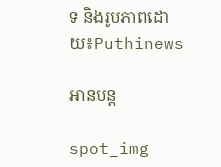ទ និងរូបភាពដោយ៖Puthinews

អានបន្ត

spot_img